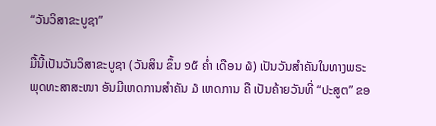“ວັນວິສາຂະບູຊາ”

ມື້ນີ້ເປັນວັນວິສາຂະບູຊາ (ວັນສິນ ຂຶ້ນ ໑໕ ຄ່ຳ ເດືອນ ໖) ເປັນວັນສຳຄັນໃນທາງພຣະພຸດທະສາສະໜາ ອັນມີເຫດການສຳຄັນ ໓ ເຫດການ ຄື ເປັນຄ້າຍວັນທີ່ “ປະສູຕ” ຂອ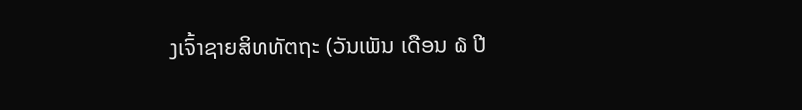ງເຈົ້າຊາຍສິທທັຕຖະ (ວັນເພັນ ເດືອນ ໖ ປີ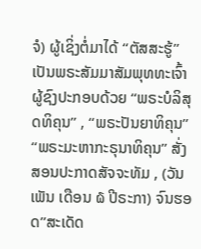ຈໍ) ຜູ້ເຊິ່ງຕໍ່ມາໄດ້ “ຕັສສະຮູ້” ເປັນພຣະສັມມາສັມພຸທທະເຈົ້າ ຜູ້ຊົງປະກອບດ້ວຍ “ພຣະບໍລິສຸດທິຄຸນ” , “ພຣະປັນຍາທິຄຸນ” “ພຣະມະຫາກະຣຸນາທິຄຸນ” ສັ່ງສອນປະກາດສັຈຈະທັມ , (ວັນເພັນ ເດືອນ ໖ ປີຣະກາ) ຈົນຮອດ”ສະເດັດ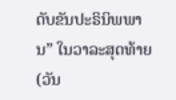ດັບຂັນປະຣິນິພພານ” ໃນວາລະສຸດທ້າຍ (ວັນ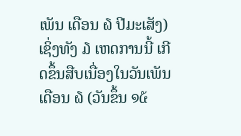ເພັນ ເດືອນ ໖ ປີມະເສັງ) ເຊິ່ງທັງ ໓ ເຫດການນີ້ ເກີດຂຶ້ນສືບເນື່ອງໃນວັນເພັນ ເດືອນ ໖ (ວັນຂຶ້ນ ໑໕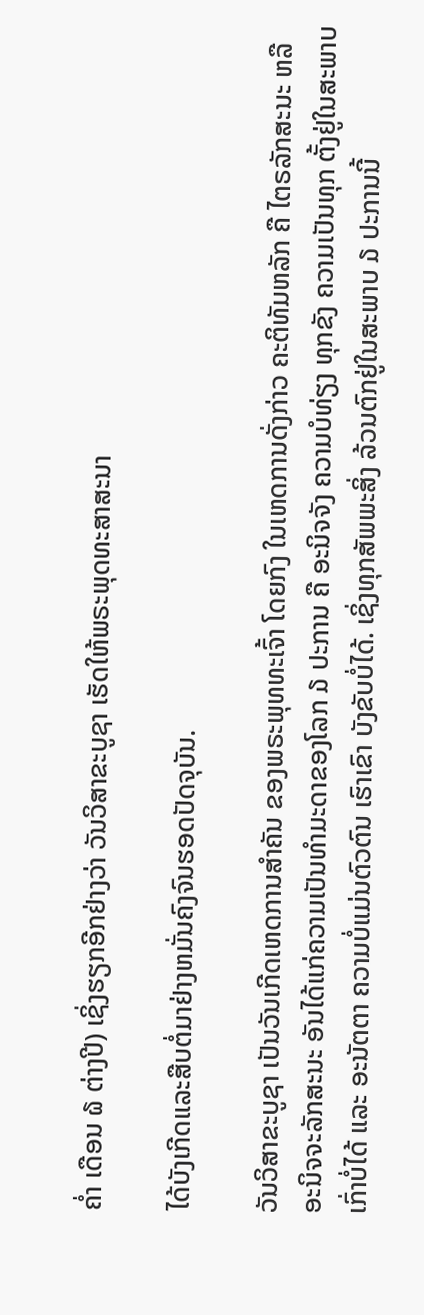ຄ່ຳ ເດືອນ ໖ ຕ່າງປີ) ເຊິ່ງຮຽກອີກຢ່າງວ່າ ວັນວິສາຂະບູຊາ ເຮັດໃຫ້ພຣະພຸດທະສາສະນາ

ໄດ້ບັງເກີດແລະສືບຕໍ່ມາຢ່າງຫມັ່ນຄົງຈົນຮອດປັດຈຸບັນ.

ວັນວິສາຂະບູຊາ ເປັນວັນເກີດເຫດການສຳຄັນ ຂອງພຣະພຸທທະເຈົ້າ ໂດຍກົງ ໃນເຫດການດັ່ງກ່າວ ຄະຕິທັມຫລັກ ຄື ໄຕຣລັກສະນະ ຫລື ອະນິຈຈະລັກສະນະ ອັນໄດ້ແກ່ຄວາມເປັນທຳມະດາຂອງໂລກ ໓ ປະການ ຄື ອະນິຈຈັງ ຄວາມບໍທ່ຽງ ທຸກຂັງ ຄວາມເປັນທຸກ ຕັ້ງຢູ່ໃນສະພາບເກົ່າບໍ່ໄດ້ ແລະ ອະນັຕຕາ ຄວາມບໍ່ແມ່ນຕົວຕົນ ເຮົາເຂົາ ບັງຂັບບໍ່ໄດ້. ເຊິ່ງທຸກສັພພະສິ່ງ ລ້ວນຕົກຢູ່ໃນສະພາບ ໓ ປະການນີ້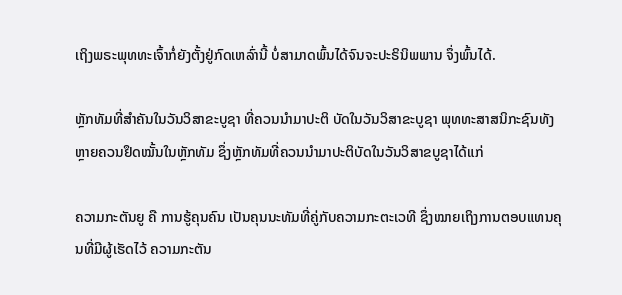ເຖິງພຣະພຸທທະເຈົ້າກໍ່ຍັງຕັ້ງຢູ່ກົດເຫລົ່ານີ້ ບໍ່ສາມາດພົ້ນໄດ້ຈົນຈະປະຣິນິພພານ ຈຶ່ງພົ້ນໄດ້.

ຫຼັກທັມທີ່ສຳຄັນໃນວັນວິສາຂະບູຊາ ທີ່ຄວນນຳມາປະຕິ ບັດໃນວັນວິສາຂະບູຊາ ພຸທທະສາສນິກະຊົນທັງຫຼາຍຄວນຢຶດໝັ້ນໃນຫຼັກທັມ ຊຶ່ງຫຼັກທັມທີ່ຄວນນຳມາປະຕິບັດໃນວັນວິສາຂບູຊາໄດ້ແກ່

ຄວາມກະຕັນຍູ ຄື ການຮູ້ຄຸນຄົນ ເປັນຄຸນນະທັມທີ່ຄູ່ກັບຄວາມກະຕະເວທີ ຊຶ່ງໝາຍເຖິງການຕອບແທນຄຸນທີ່ມີຜູ້ເຮັດໄວ້ ຄວາມກະຕັນ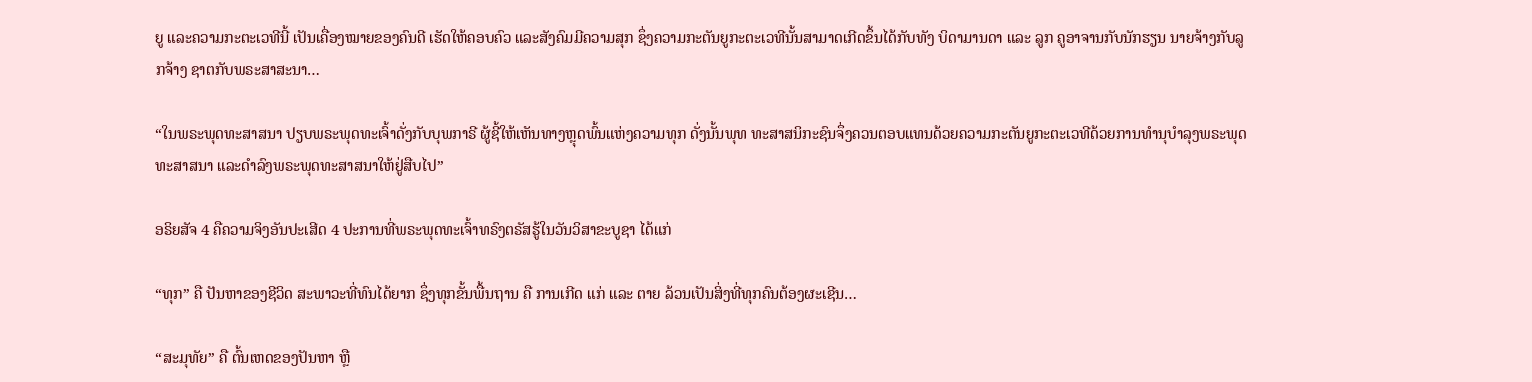ຍູ ແລະຄວາມກະຕະເວທີນີ້ ເປັນເຄື່ອງໝາຍຂອງຄົນດີ ເຮັດໃຫ້ຄອບຄົວ ແລະສັງຄົມມີຄວາມສຸກ ຊຶ່ງຄວາມກະຕັນຍູກະຕະເວທີນັ້ນສາມາດເກີດຂຶ້ນໄດ້ກັບທັງ ບິດາມານດາ ແລະ ລູກ ຄູອາຈານກັບນັກຮຽນ ນາຍຈ້າງກັບລູກຈ້າງ ຊາຕກັບພຣະສາສະນາ…

“ໃນພຣະພຸດທະສາສນາ ປຽບພຣະພຸດທະເຈົ້າດັ່ງກັບບຸພກາຣີ ຜູ້ຊີ້ໃຫ້ເຫັນທາງຫຼຸດພົ້ນແຫ່ງຄວາມທຸກ ດັ່ງນັ້ນພຸທ ທະສາສນິກະຊົນຈຶ່ງຄວນຕອບແທນດ້ວຍຄວາມກະຕັນຍູກະຕະເວທີດ້ວຍການທຳນຸບຳລຸງພຣະພຸດທະສາສນາ ແລະດຳລົງພຣະພຸດທະສາສນາໃຫ້ຢູ່ສືບໄປ”

ອຣິຍສັຈ 4 ຄືຄວາມຈິງອັນປະເສີດ 4 ປະການທີ່ພຣະພຸດທະເຈົ້າທຣົງຕຣັສຮູ້ໃນວັນວິສາຂະບູຊາ ໄດ້ແກ່

“ທຸກ” ຄື ປັນຫາຂອງຊີວິດ ສະພາວະທີ່ທົນໄດ້ຍາກ ຊຶ່ງທຸກຂັ້ນພື້ນຖານ ຄື ການເກີດ ແກ່ ແລະ ຕາຍ ລ້ວນເປັນສິ່ງທີ່ທຸກຄົນຕ້ອງຜະເຊີນ…

“ສະມຸທັຍ” ຄື ຕົ້ນເຫດຂອງປັນຫາ ຫຼື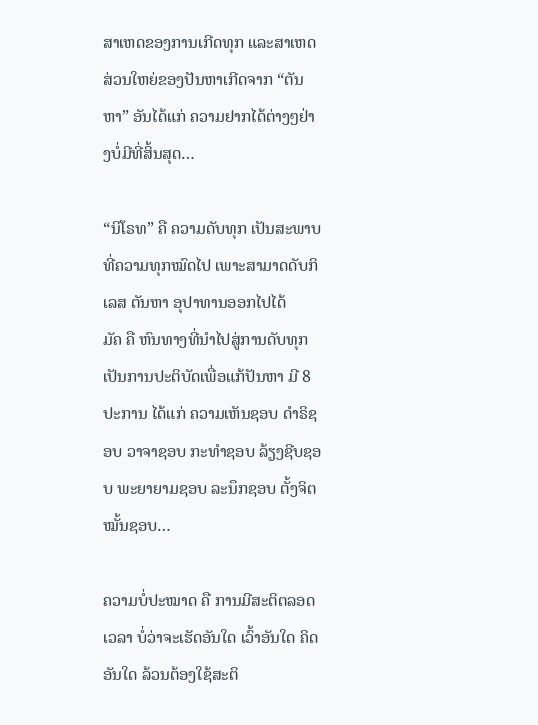ສາເຫດຂອງການເກີດທຸກ ແລະສາເຫດສ່ວນໃຫຍ່ຂອງປັນຫາເກີດຈາກ “ຕັນຫາ” ອັນໄດ້ແກ່ ຄວາມຢາກໄດ້ຕ່າງໆຢ່າງບໍ່ມີທີ່ສິ້ນສຸດ…

“ນິໂຣທ” ຄື ຄວາມດັບທຸກ ເປັນສະພາບທີ່ຄວາມທຸກໝົດໄປ ເພາະສາມາດດັບກິເລສ ຕັນຫາ ອຸປາທານອອກໄປໄດ້
ມັຄ ຄື ຫົນທາງທີ່ນຳໄປສູ່ການດັບທຸກ ເປັນການປະຕິບັດເພື່ອແກ້ປັນຫາ ມີ 8 ປະການ ໄດ້ແກ່ ຄວາມເຫັນຊອບ ດຳຣິຊອບ ວາຈາຊອບ ກະທຳຊອບ ລ້ຽງຊີບຊອບ ພະຍາຍາມຊອບ ລະນຶກຊອບ ຕັ້ງຈິຕໝັ້ນຊອບ…

ຄວາມບໍ່ປະໝາດ ຄື ການມີສະຕິຕລອດເວລາ ບໍ່ວ່າຈະເຮັດອັນໃດ ເວົ້າອັນໃດ ຄິດອັນໃດ ລ້ວນຕ້ອງໃຊ້ສະຕິ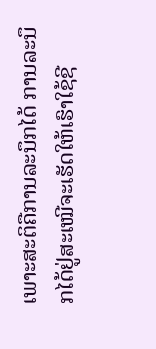ເພາະສະຕິຄືການລະນຶກໄດ້ ການລະນຶກໄດ້ຢູ່ສະເໝີຈະເຮັດໃຫ້ເຮົາໃຊ້ຊີ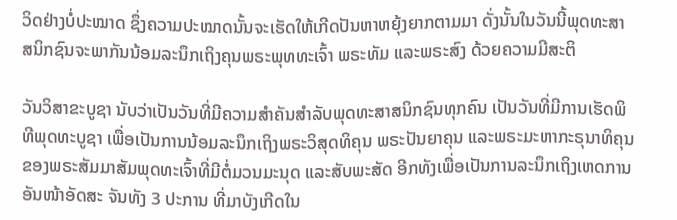ວິດຢ່າງບໍ່ປະໝາດ ຊຶ່ງຄວາມປະໝາດນັ້ນຈະເຮັດໃຫ້ເກີດປັນຫາຫຍຸ້ງຍາກຕາມມາ ດັ່ງນັ້ນໃນວັນນີ້ພຸດທະສາສນິກຊົນຈະພາກັນນ້ອມລະນຶກເຖິງຄຸນພຣະພຸທທະເຈົ້າ ພຣະທັມ ແລະພຣະສົງ ດ້ວຍຄວາມມີສະຕິ

ວັນວິສາຂະບູຊາ ນັບວ່າເປັນວັນທີ່ມີຄວາມສຳຄັນສຳລັບພຸດທະສາສນິກຊົນທຸກຄົນ ເປັນວັນທີ່ມີການເຮັດພິທີພຸດທະບູຊາ ເພື່ອເປັນການນ້ອມລະນຶກເຖິງພຣະວິສຸດທິຄຸນ ພຣະປັນຍາຄຸນ ແລະພຣະມະຫາກະຣຸນາທິຄຸນ ຂອງພຣະສັມມາສັມພຸດທະເຈົ້າທີ່ມີຕໍ່ມວນມະນຸດ ແລະສັບພະສັດ ອີກທັງເພື່ອເປັນການລະນຶກເຖິງເຫດການອັນໜ້າອັດສະ ຈັນທັງ 3 ປະການ ທີ່ມາບັງເກີດໃນ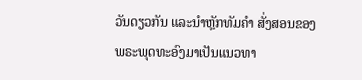ວັນດຽວກັນ ແລະນຳຫຼັກທັມຄຳ ສັ່ງສອນຂອງພຣະພຸດທະອົງມາເປັນແນວທາ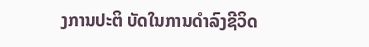ງການປະຕິ ບັດໃນການດຳລົງຊີວິດ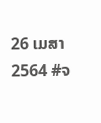26 ເມສາ 2564 #ຈ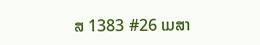ສ 1383 #26 ເມສາ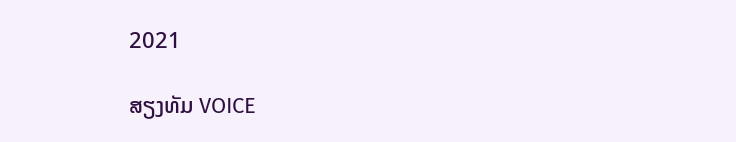2021

ສຽງທັມ VOICE